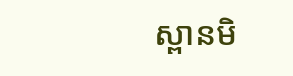ស្ពានមិ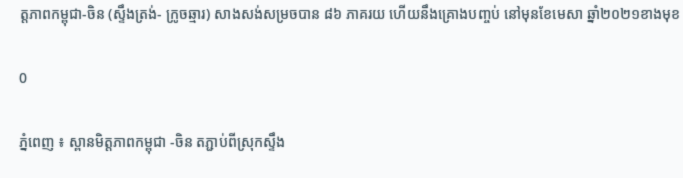ត្តភាពកម្ពុជា-ចិន (ស្ទឹងត្រង់- ក្រូចឆ្មារ) សាងសង់សម្រចបាន ៨៦ ភាគរយ ហើយនឹងគ្រោងបញ្ចប់ នៅមុនខែមេសា ឆ្នាំ២០២១ខាងមុខ

0

ភ្នំពេញ ៖ ស្ពានមិត្តភាពកម្ពុជា -ចិន តភ្ជាប់ពីស្រុកស្ទឹង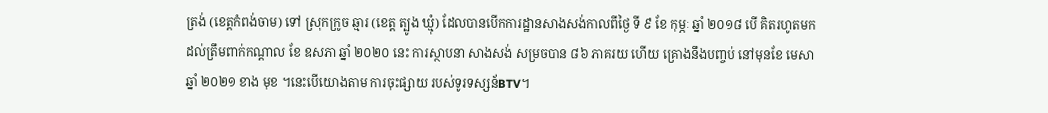ត្រង់ (ខេត្តកំពង់ចាម) ទៅ ស្រុកក្រូច ឆ្មារ (ខេត្ត ត្បូង ឃ្មុំ) ដែលបានបើកការដ្ឋានសាងសង់កាលពីថ្ងៃ ទី ៩ ខែ កុម្ភៈ ឆ្នាំ ២០១៨ បើ គិតរហូតមកដល់ត្រឹមពាក់កណ្តាល ខែ ឧសភា ឆ្នាំ ២០២០ នេះ ការស្ថាបនា សាងសង់ សម្រចបាន ៨៦ ភាគរយ ហើយ គ្រោងនឹងបញ្ចប់ នៅមុនខែ មេសា ឆ្នាំ ២០២១ ខាង មុខ ។នេះបើយោងតាម ការចុះផ្សាយ របស់ទូរទស្សន័BTV។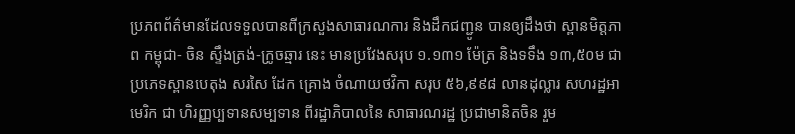ប្រភពព័ត៌មានដែលទទួលបានពីក្រសួងសាធារណការ និងដឹកជញ្ជូន បានឲ្យដឹងថា ស្ពានមិត្តភាព កម្ពុជា- ចិន ស្ទឹងត្រង់-ក្រូចឆ្មារ នេះ មានប្រវែងសរុប ១.១៣១ ម៉ែត្រ និងទទឹង ១៣,៥០ម ជាប្រភេទស្ពានបេតុង សរសៃ ដែក គ្រោង ចំណាយថវិកា សរុប ៥៦,៩៩៨ លានដុល្លារ សហរដ្ឋអាមេរិក ជា ហិរញ្ញប្បទានសម្បទាន ពីរដ្ឋាភិបាលនៃ សាធារណរដ្ឋ ប្រជាមានិតចិន រួម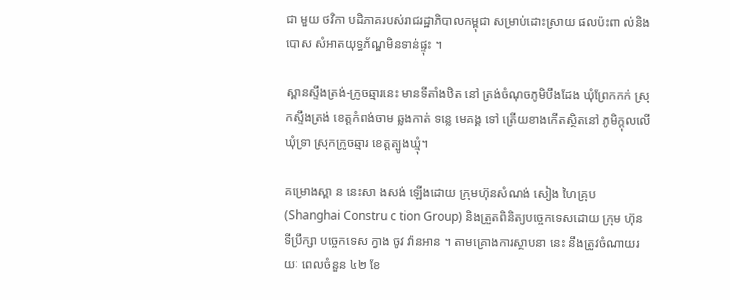ជា មួយ ថវិកា បដិភាគរបស់រាជរដ្ឋាភិបាលកម្ពុជា សម្រាប់ដោះស្រាយ ផលប៉ះពា ល់និងបោស សំអាតយុទ្ធភ័ណ្ឌមិនទាន់ផ្ទុះ ។

ស្ពានស្ទឹងត្រង់-ក្រូចឆ្មារនេះ មានទីតាំងឋិត នៅ ត្រង់ចំណុចភូមិបឹងដែង ឃុំព្រែកកក់ ស្រុកស្ទឹងត្រង់ ខេត្តកំពង់ចាម ឆ្លងកាត់ ទន្លេ មេគង្គ ទៅ ត្រើយខាងកើតស្ថិតនៅ ភូមិក្តុលលើ ឃុំទ្រា ស្រុកក្រូចឆ្មារ ខេត្តត្បូងឃ្មុំ។

គម្រោងស្ពា ន នេះសា ងសង់ ឡើងដោយ ក្រុមហ៊ុនសំណង់ សៀង ហៃគ្រុប (Shanghai Constru c tion Group) និងត្រួតពិនិត្យបច្ចេកទេសដោយ ក្រុម ហ៊ុន ទីប្រឹក្សា បច្ចេកទេស ក្វាង ចូវ វ៉ានអាន ។ តាមគ្រោងការស្ថាបនា នេះ នឹងត្រូវចំណាយរយៈ ពេលចំនួន ៤២ ខែ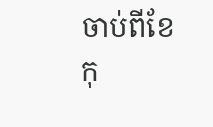ចាប់ពីខែ កុ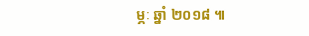ម្ភៈ ឆ្នាំ ២០១៨ ៕